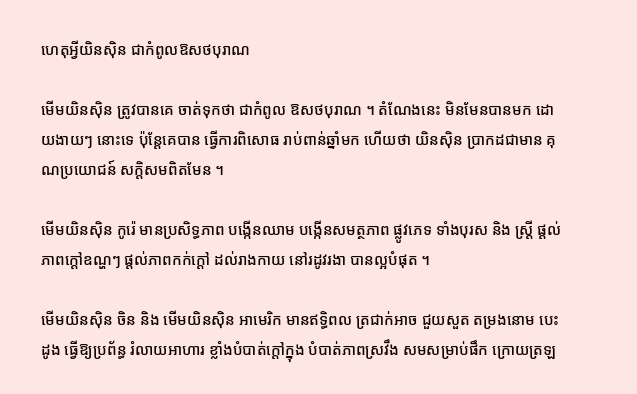ហេតុអ្វីយិនស៊ិន ជាកំពូលឱសថបុរាណ

មើមយិនស៊ិន ត្រូវបានគេ ចាត់ទុកថា ជាកំពូល ឱសថបុរាណ ។ តំណែងនេះ មិនមែនបានមក ដោយងាយៗ នោះទេ ប៉ុន្តែគេបាន ធ្វើការពិសោធ រាប់ពាន់ឆ្នាំមក ហើយថា យិនស៊ិន ប្រាកដជាមាន គុណប្រយោជន៍ សក្តិសមពិតមែន ។

មើមយិនស៊ិន កូរ៉េ មានប្រសិទ្ធភាព បង្កើនឈាម បង្កើនសមត្ថភាព ផ្លូវភេទ ទាំងបុរស និង ស្ត្រី ផ្តល់ភាពក្តៅឧណ្ហៗ ផ្តល់ភាពកក់ក្តៅ ដល់រាងកាយ នៅរដូវរងា បានល្អបំផុត ។

មើមយិនស៊ិន ចិន និង មើមយិនស៊ិន អាមេរិក មានឥទ្ធិពល ត្រជាក់អាច ជួយសួត តម្រងនោម បេះដូង ធ្វើឱ្យប្រព័ន្ធ រំលាយអាហារ ខ្លាំងបំបាត់ក្តៅក្នុង បំបាត់ភាពស្រវឹង សមសម្រាប់ផឹក ក្រោយត្រឡ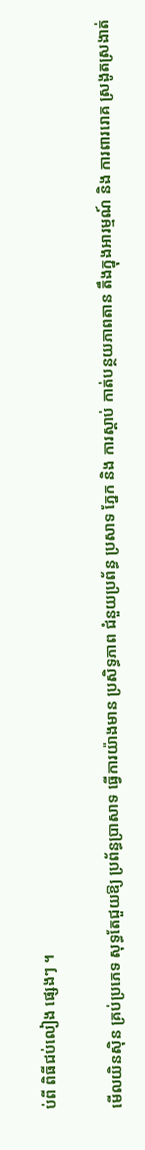ប់ពី ពិធីជប់លៀង ផ្សេងៗ ។

មើលយិនស៊ិន គ្រប់ប្រភេទ សុទ្ធតែជួយឱ្យ ប្រព័ន្ធប្រាសាទ ធ្វើការយ៉ាងមាន ប្រសិទ្ធភាព ជំនួយប្រព័ន្ធ ប្រសាទ ភ្នែក និង ការស្តាប់ កាត់បន្ថយភាពតាន តឹងក្នុងអារម្មណ៍ និង ការពាររោគ ស្រងូតស្រងាត់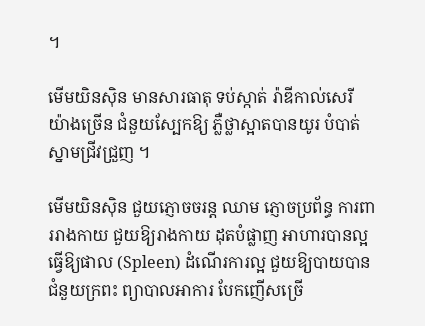។

មើមយិនស៊ិន មានសារធាតុ ទប់ស្កាត់ រ៉ាឌីកាល់សេរី យ៉ាងច្រើន ជំនួយស្បែកឱ្យ ភ្លឺថ្លាស្អាតបានយូរ បំបាត់ស្នាមជ្រីវជ្រួញ ។

មើមយិនស៊ិន ជួយភ្ញោចចរន្ត ឈាម ភ្ញោចប្រព័ន្ធ ការពាររាងកាយ ជួយឱ្យរាងកាយ ដុតបំផ្លាញ អាហារបានល្អ ធ្វើឱ្យផាល (Spleen) ដំណើរការល្អ ជួយឱ្យបាយបាន ជំនួយក្រពះ ព្យាបាលអាការ បែកញើសច្រើ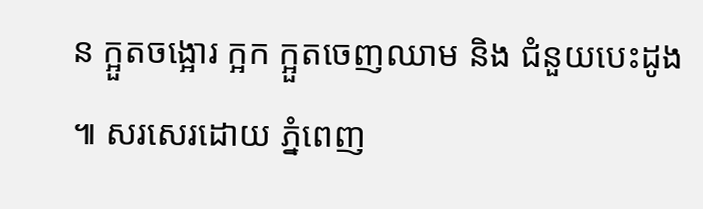ន ក្អួតចង្អោរ ក្អក ក្អួតចេញឈាម និង ជំនួយបេះដូង ៕ សរសេរដោយ ភ្នំពេញ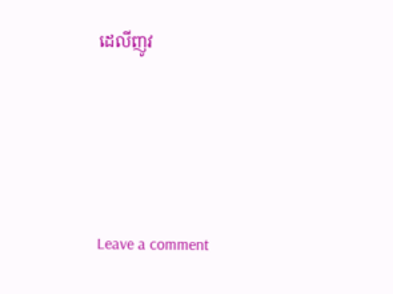ដេលីញូវ





Leave a comment